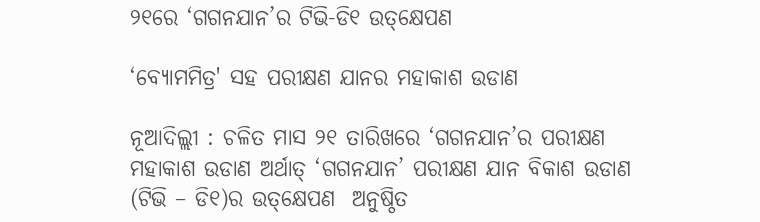୨୧ରେ ‘ଗଗନଯାନ’ର ଟିଭି-ଡି୧ ଉତ୍‌କ୍ଷେପଣ

‘ବ୍ୟୋମମିତ୍ର' ସହ ପରୀକ୍ଷଣ ଯାନର ମହାକାଶ ଉଡାଣ

ନୂଆଦିଲ୍ଲୀ : ଚଳିତ ମାସ ୨୧ ତାରିଖରେ ‘ଗଗନଯାନ’ର ପରୀକ୍ଷଣ ମହାକାଶ ଉଡାଣ ଅର୍ଥାତ୍ ‘ଗଗନଯାନ’ ପରୀକ୍ଷଣ ଯାନ ବିକାଶ ଉଡାଣ (ଟିଭି – ଡି୧)ର ଉତ୍‌କ୍ଷେପଣ  ଅନୁଷ୍ଠିତ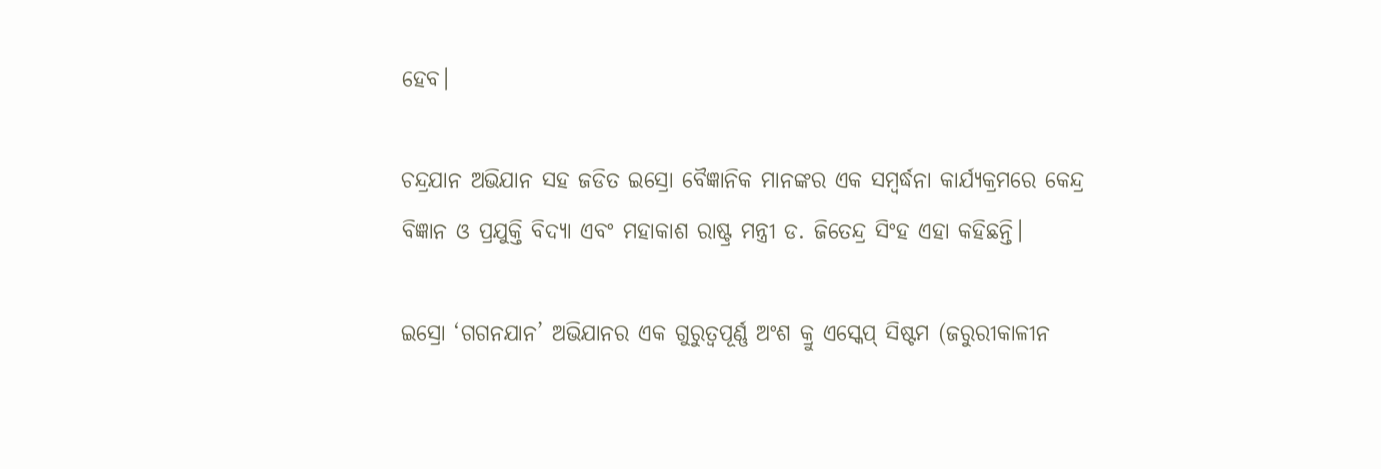ହେବ।

ଚନ୍ଦ୍ରଯାନ ଅଭିଯାନ ସହ ଜଡିତ ଇସ୍ରୋ ବୈଜ୍ଞାନିକ ମାନଙ୍କର ଏକ ସମ୍ବର୍ଦ୍ଧନା କାର୍ଯ୍ୟକ୍ରମରେ କେନ୍ଦ୍ର ବିଜ୍ଞାନ ଓ ପ୍ରଯୁକ୍ତି ବିଦ୍ୟା ଏବଂ ମହାକାଶ ରାଷ୍ଟ୍ର ମନ୍ତ୍ରୀ ଡ. ଜିତେନ୍ଦ୍ର ସିଂହ ଏହା କହିଛନ୍ତି।

ଇସ୍ରୋ ‘ଗଗନଯାନ’ ଅଭିଯାନର ଏକ ଗୁରୁତ୍ୱପୂର୍ଣ୍ଣ ଅଂଶ କ୍ରୁ ଏସ୍କେପ୍ ସିଷ୍ଟମ (ଜରୁରୀକାଳୀନ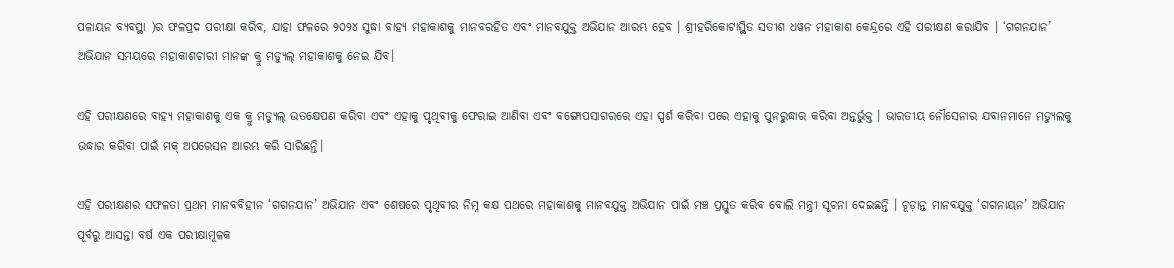ପଳାୟନ ବ୍ୟବସ୍ଥା )ର ଫଳପ୍ରଦ ପରୀକ୍ଷା କରିବ, ଯାହା ଫଳରେ ୨୦୨୪ ସୁଦ୍ଧା ବାହ୍ୟ ମହାକାଶକୁ ମାନବରହିତ ଏବଂ ମାନବଯୁକ୍ତ ଅଭିଯାନ ଆରମ୍ଭ ହେବ । ଶ୍ରୀହରିକୋଟାସ୍ଥିତ ସତୀଶ ଧୱନ ମହାକାଶ କେନ୍ଦ୍ରରେ ଏହି ପରୀକ୍ଷଣ କରାଯିବ । ‘ଗଗନଯାନ’ ଅଭିଯାନ ସମୟରେ ମହାକାଶଚାରୀ ମାନଙ୍କ କ୍ରୁ ମଡ୍ୟୁଲ୍ ମହାକାଶକୁ ନେଇ ଯିବ।

ଏହି ପରୀକ୍ଷଣରେ ବାହ୍ୟ ମହାକାଶକୁ ଏକ କ୍ରୁ ମଡ୍ୟୁଲ୍ ଉତକ୍ଷେପଣ କରିବା ଏବଂ ଏହାକୁ ପୃଥିବୀକୁ ଫେରାଇ ଆଣିବା ଏବଂ ବଙ୍ଗୋପସାଗରରେ ଏହା ସ୍ପର୍ଶ କରିବା ପରେ ଏହାକୁ ପୁନରୁଦ୍ଧାର କରିବା ଅନ୍ତର୍ଭୁକ୍ତ । ଭାରତୀୟ ନୌସେନାର ଯବାନମାନେ ମଡ୍ୟୁଲକୁ ଉଦ୍ଧାର କରିବା ପାଇଁ ମକ୍ ଅପରେସନ ଆରମ୍ଭ କରି ସାରିଛନ୍ତି।

ଏହି ପରୀକ୍ଷଣର ସଫଳତା ପ୍ରଥମ ମାନବବିହୀନ ‘ଗଗନଯାନ’ ଅଭିଯାନ ଏବଂ ଶେଷରେ ପୃଥିବୀର ନିମ୍ନ କକ୍ଷ ପଥରେ ମହାକାଶକୁ ମାନବଯୁକ୍ତ ଅଭିଯାନ ପାଇଁ ମଞ୍ଚ ପ୍ରସ୍ତୁତ କରିବ ବୋଲି ମନ୍ତ୍ରୀ ସୂଚନା ଦେଇଛନ୍ତି । ଚୂଡ଼ାନ୍ତ ମାନବଯୁକ୍ତ ‘ଗଗନାୟନ’ ଅଭିଯାନ ପୂର୍ବରୁ ଆସନ୍ତା ବର୍ଷ ଏକ ପରୀକ୍ଷାମୂଳକ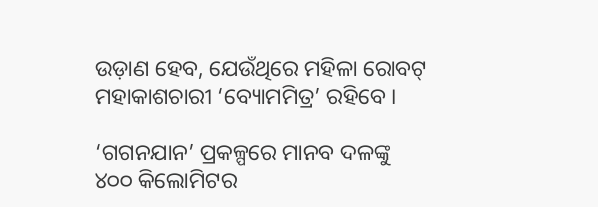ଉଡ଼ାଣ ହେବ, ଯେଉଁଥିରେ ମହିଳା ରୋବଟ୍ ମହାକାଶଚାରୀ ‘ବ୍ୟୋମମିତ୍ର’ ରହିବେ ।

‘ଗଗନଯାନ’ ପ୍ରକଳ୍ପରେ ମାନବ ଦଳଙ୍କୁ ୪୦୦ କିଲୋମିଟର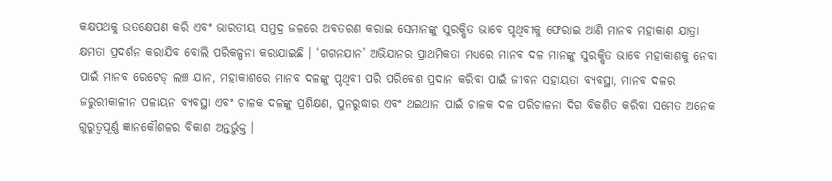କକ୍ଷପଥକୁ ଉତକ୍ଷେପଣ କରି ଏବଂ ଭାରତୀୟ ସମୁଦ୍ର ଜଳରେ ଅବତରଣ କରାଇ ସେମାନଙ୍କୁ ସୁରକ୍ଷିତ ଭାବେ ପୃଥିବୀକୁ ଫେରାଇ ଆଣି ମାନବ ମହାକାଶ ଯାତ୍ରା କ୍ଷମତା ପ୍ରଦର୍ଶନ କରାଯିବ ବୋଲି ପରିକଳ୍ପନା କରାଯାଇଛି । ‘ଗଗନଯାନ’ ଅଭିଯାନର ପ୍ରାଥମିକତା ମଧ୍ୟରେ ମାନବ ଦଳ ମାନଙ୍କୁ ସୁରକ୍ଷିତ ଭାବେ ମହାକାଶକୁ ନେବା ପାଇଁ ମାନବ ରେଟେଡ୍ ଲଞ୍ଚ ଯାନ, ମହାକାଶରେ ମାନବ ଦଳଙ୍କୁ ପୃଥିବୀ ପରି ପରିବେଶ ପ୍ରଦାନ କରିବା ପାଇଁ ଜୀବନ ସହାୟତା ବ୍ୟବସ୍ଥା, ମାନବ ଦଳର ଜରୁରୀକାଳୀନ ପଳାୟନ ବ୍ୟବସ୍ଥା ଏବଂ ଚାଳକ ଦଳଙ୍କୁ ପ୍ରଶିକ୍ଷଣ, ପୁନରୁଦ୍ଧାର ଏବଂ ଥଇଥାନ ପାଇଁ ଚାଳକ ଦଳ ପରିଚାଳନା ଦିଗ ବିକଶିତ କରିବା ସମେତ ଅନେକ ଗୁରୁତ୍ୱପୂର୍ଣ୍ଣ ଜ୍ଞାନକୌଶଳର ବିକାଶ ଅନ୍ତର୍ଭୁକ୍ତ ।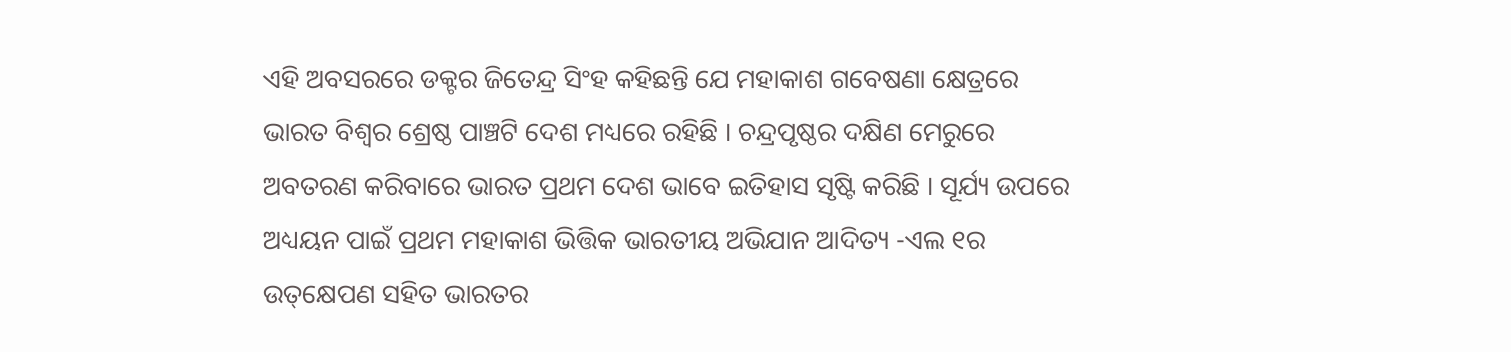ଏହି ଅବସରରେ ଡକ୍ଟର ଜିତେନ୍ଦ୍ର ସିଂହ କହିଛନ୍ତି ଯେ ମହାକାଶ ଗବେଷଣା କ୍ଷେତ୍ରରେ ଭାରତ ବିଶ୍ବର ଶ୍ରେଷ୍ଠ ପାଞ୍ଚଟି ଦେଶ ମଧ୍ୟରେ ରହିଛି । ଚନ୍ଦ୍ରପୃଷ୍ଠର ଦକ୍ଷିଣ ମେରୁରେ ଅବତରଣ କରିବାରେ ଭାରତ ପ୍ରଥମ ଦେଶ ଭାବେ ଇତିହାସ ସୃଷ୍ଟି କରିଛି । ସୂର୍ଯ୍ୟ ଉପରେ ଅଧ୍ୟୟନ ପାଇଁ ପ୍ରଥମ ମହାକାଶ ଭିତ୍ତିକ ଭାରତୀୟ ଅଭିଯାନ ଆଦିତ୍ୟ -ଏଲ ୧ର ଉତ୍‌କ୍ଷେପଣ ସହିତ ଭାରତର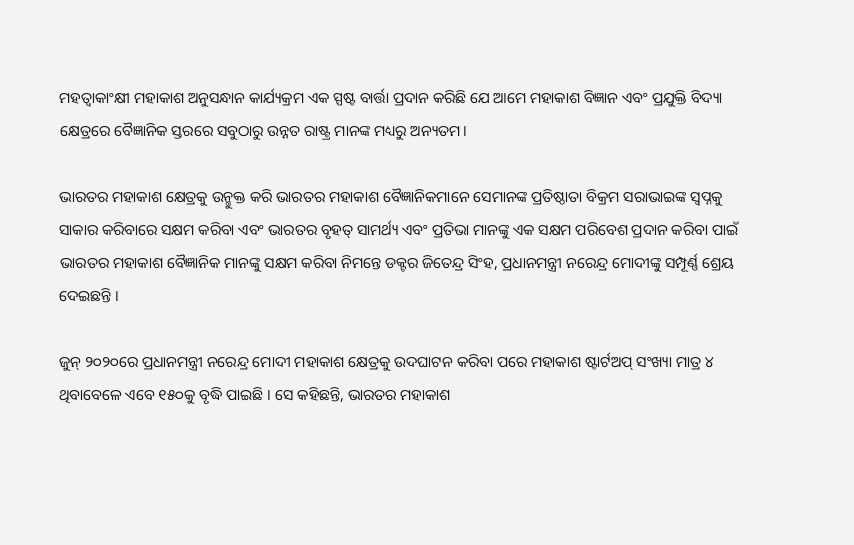ମହତ୍ୱାକାଂକ୍ଷୀ ମହାକାଶ ଅନୁସନ୍ଧାନ କାର୍ଯ୍ୟକ୍ରମ ଏକ ସ୍ପଷ୍ଟ ବାର୍ତ୍ତା ପ୍ରଦାନ କରିଛି ଯେ ଆମେ ମହାକାଶ ବିଜ୍ଞାନ ଏବଂ ପ୍ରଯୁକ୍ତି ବିଦ୍ୟା କ୍ଷେତ୍ରରେ ବୈଜ୍ଞାନିକ ସ୍ତରରେ ସବୁଠାରୁ ଉନ୍ନତ ରାଷ୍ଟ୍ର ମାନଙ୍କ ମଧ୍ୟରୁ ଅନ୍ୟତମ।

ଭାରତର ମହାକାଶ କ୍ଷେତ୍ରକୁ ଉନ୍ମୁକ୍ତ କରି ଭାରତର ମହାକାଶ ବୈଜ୍ଞାନିକମାନେ ସେମାନଙ୍କ ପ୍ରତିଷ୍ଠାତା ବିକ୍ରମ ସରାଭାଇଙ୍କ ସ୍ୱପ୍ନକୁ ସାକାର କରିବାରେ ସକ୍ଷମ କରିବା ଏବଂ ଭାରତର ବୃହତ୍ ସାମର୍ଥ୍ୟ ଏବଂ ପ୍ରତିଭା ମାନଙ୍କୁ ଏକ ସକ୍ଷମ ପରିବେଶ ପ୍ରଦାନ କରିବା ପାଇଁ ଭାରତର ମହାକାଶ ବୈଜ୍ଞାନିକ ମାନଙ୍କୁ ସକ୍ଷମ କରିବା ନିମନ୍ତେ ଡକ୍ଟର ଜିତେନ୍ଦ୍ର ସିଂହ, ପ୍ରଧାନମନ୍ତ୍ରୀ ନରେନ୍ଦ୍ର ମୋଦୀଙ୍କୁ ସମ୍ପୂର୍ଣ୍ଣ ଶ୍ରେୟ ଦେଇଛନ୍ତି ।

ଜୁନ୍ ୨୦୨୦ରେ ପ୍ରଧାନମନ୍ତ୍ରୀ ନରେନ୍ଦ୍ର ମୋଦୀ ମହାକାଶ କ୍ଷେତ୍ରକୁ ଉଦଘାଟନ କରିବା ପରେ ମହାକାଶ ଷ୍ଟାର୍ଟଅପ୍ ସଂଖ୍ୟା ମାତ୍ର ୪ ଥିବାବେଳେ ଏବେ ୧୫୦କୁ ବୃଦ୍ଧି ପାଇଛି । ସେ କହିଛନ୍ତି, ଭାରତର ମହାକାଶ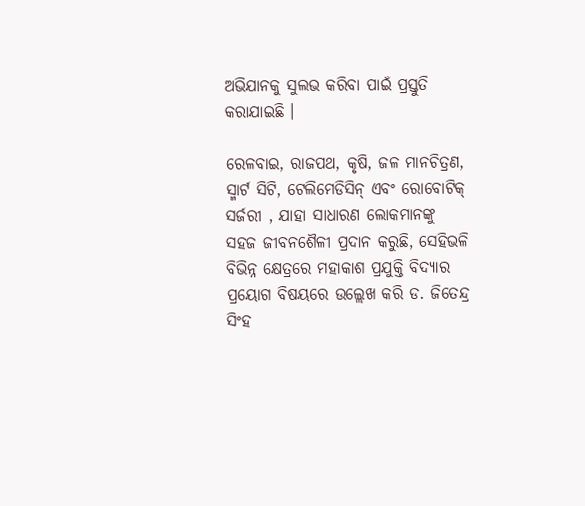ଅଭିଯାନକୁ ସୁଲଭ କରିବା ପାଇଁ ପ୍ରସ୍ତୁତି କରାଯାଇଛି ।

ରେଳବାଇ, ରାଜପଥ, କୃଷି, ଜଳ ମାନଚିତ୍ରଣ, ସ୍ମାର୍ଟ ସିଟି, ଟେଲିମେଡିସିନ୍ ଏବଂ ରୋବୋଟିକ୍ ସର୍ଜରୀ , ଯାହା ସାଧାରଣ ଲୋକମାନଙ୍କୁ ସହଜ ଜୀବନଶୈଳୀ ପ୍ରଦାନ କରୁଛି, ସେହିଭଳି ବିଭିନ୍ନ କ୍ଷେତ୍ରରେ ମହାକାଶ ପ୍ରଯୁକ୍ତି ବିଦ୍ୟାର ପ୍ରୟୋଗ ବିଷୟରେ ଉଲ୍ଲେଖ କରି ଡ. ଜିତେନ୍ଦ୍ର ସିଂହ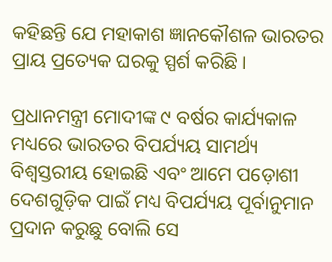କହିଛନ୍ତି ଯେ ମହାକାଶ ଜ୍ଞାନକୌଶଳ ଭାରତର ପ୍ରାୟ ପ୍ରତ୍ୟେକ ଘରକୁ ସ୍ପର୍ଶ କରିଛି ।

ପ୍ରଧାନମନ୍ତ୍ରୀ ମୋଦୀଙ୍କ ୯ ବର୍ଷର କାର୍ଯ୍ୟକାଳ ମଧ୍ୟରେ ଭାରତର ବିପର୍ଯ୍ୟୟ ସାମର୍ଥ୍ୟ ବିଶ୍ୱସ୍ତରୀୟ ହୋଇଛି ଏବଂ ଆମେ ପଡ଼ୋଶୀ ଦେଶଗୁଡ଼ିକ ପାଇଁ ମଧ୍ୟ ବିପର୍ଯ୍ୟୟ ପୂର୍ବାନୁମାନ ପ୍ରଦାନ କରୁଛୁ ବୋଲି ସେ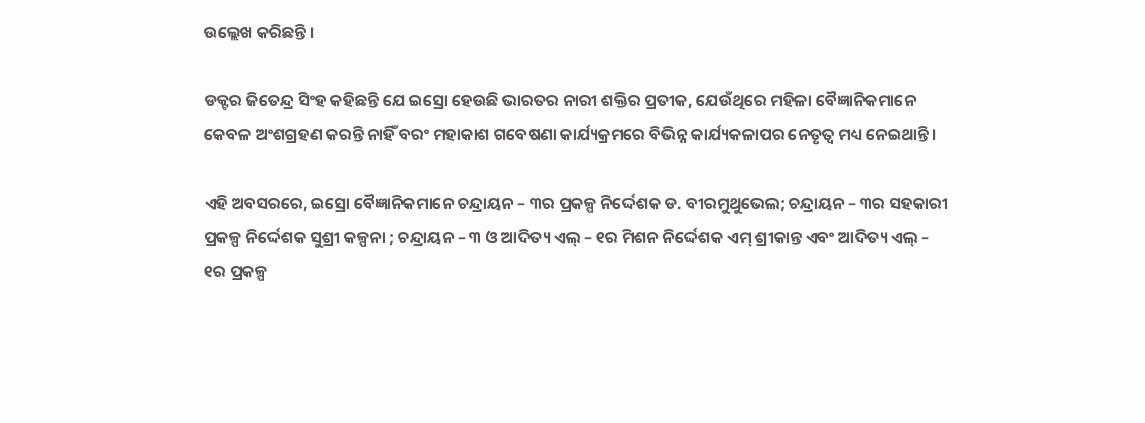ଉଲ୍ଲେଖ କରିଛନ୍ତି ।

ଡକ୍ଟର ଜିତେନ୍ଦ୍ର ସିଂହ କହିଛନ୍ତି ଯେ ଇସ୍ରୋ ହେଉଛି ଭାରତର ନାରୀ ଶକ୍ତିର ପ୍ରତୀକ, ଯେଉଁଥିରେ ମହିଳା ବୈଜ୍ଞାନିକମାନେ କେବଳ ଅଂଶଗ୍ରହଣ କରନ୍ତି ନାହିଁ ବରଂ ମହାକାଶ ଗବେଷଣା କାର୍ଯ୍ୟକ୍ରମରେ ବିଭିନ୍ନ କାର୍ଯ୍ୟକଳାପର ନେତୃତ୍ୱ ମଧ୍ୟ ନେଇଥାନ୍ତି ।

ଏହି ଅବସରରେ, ଇସ୍ରୋ ବୈଜ୍ଞାନିକମାନେ ଚନ୍ଦ୍ରାୟନ – ୩ର ପ୍ରକଳ୍ପ ନିର୍ଦ୍ଦେଶକ ଡ. ବୀରମୁଥୁଭେଲ; ଚନ୍ଦ୍ରାୟନ – ୩ର ସହକାରୀ ପ୍ରକଳ୍ପ ନିର୍ଦ୍ଦେଶକ ସୁଶ୍ରୀ କଳ୍ପନା ; ଚନ୍ଦ୍ରାୟନ – ୩ ଓ ଆଦିତ୍ୟ ଏଲ୍ – ୧ର ମିଶନ ନିର୍ଦ୍ଦେଶକ ଏମ୍ ଶ୍ରୀକାନ୍ତ ଏବଂ ଆଦିତ୍ୟ ଏଲ୍ – ୧ର ପ୍ରକଳ୍ପ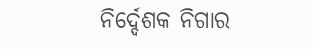ନିର୍ଦ୍ଦେଶକ ନିଗାର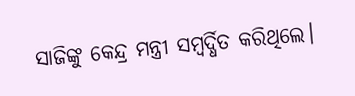ସାଜିଙ୍କୁ କେନ୍ଦ୍ର ମନ୍ତ୍ରୀ ସମ୍ବର୍ଦ୍ଧିତ କରିଥିଲେ।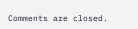Comments are closed.